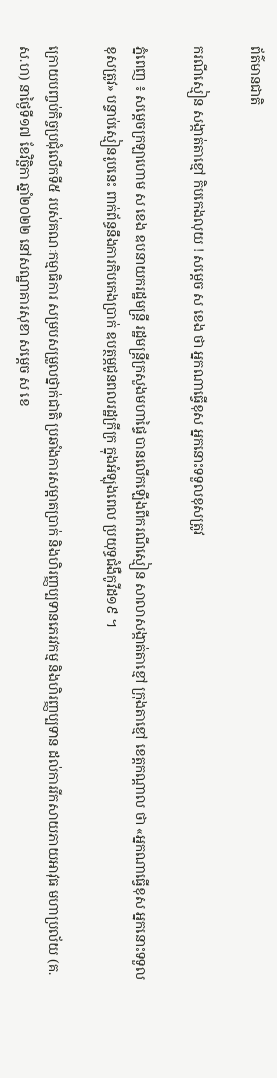ព័ត៌មានជាតិ

ករណីស្មៀន សង្កាត់តាខ្មៅ កិបកេងលុយ ! សម្ដេច ស ខេង ថា អ្នកណាធ្វើខុស អ្នកនោះទទួលខុសត្រូវ

ភ្នំពេញ ៖ សម្ដេចក្រឡាហោម ស ខេង ឧបនាយករដ្ឋមន្ដ្រី រដ្ឋមន្ដ្រីក្រសួងមហាផ្ទៃ បានលើកឡើងពីករណីស្មៀន សាលាសង្កាត់តាខ្មៅ ក្រុងតាខ្មៅ ខេត្តកណ្ដាល ថា «អ្នកណាធ្វើខុស អ្នកនោះទទួលខុសត្រូវ» បន្ទាប់ស្មៀនរូបនេះ ពាក់ព័ន្ធនឹងការកិបកេងប្រាក់ ឧបត្ថម្ភជូនពលរដ្ឋក្រីក្រ ក្នុងអំឡុងពេល ប្រយុទ្ធជំងឺកូវីដ១៩ ។

ក្រោយបញ្ចប់កិច្ចប្រជុំលើកទី៥ របស់គណៈកម្មាធិការ សម្របសម្រួលថ្នាក់ជាតិ ប្រឆាំងការសម្អាតប្រាក់ និងហិរញ្ញប្បទានភេរវកម្ម និងហិរញ្ញប្បទាន ដល់ការរីកសាយភាយអាវុធ មហាប្រល័យ (គ.ស.ហ) នាថ្ងៃទី១៧ ខែវិច្ឆិកា ឆ្នាំ២០២២ នៅសណ្ឋាគារសុខា សម្ដេច ស ខេ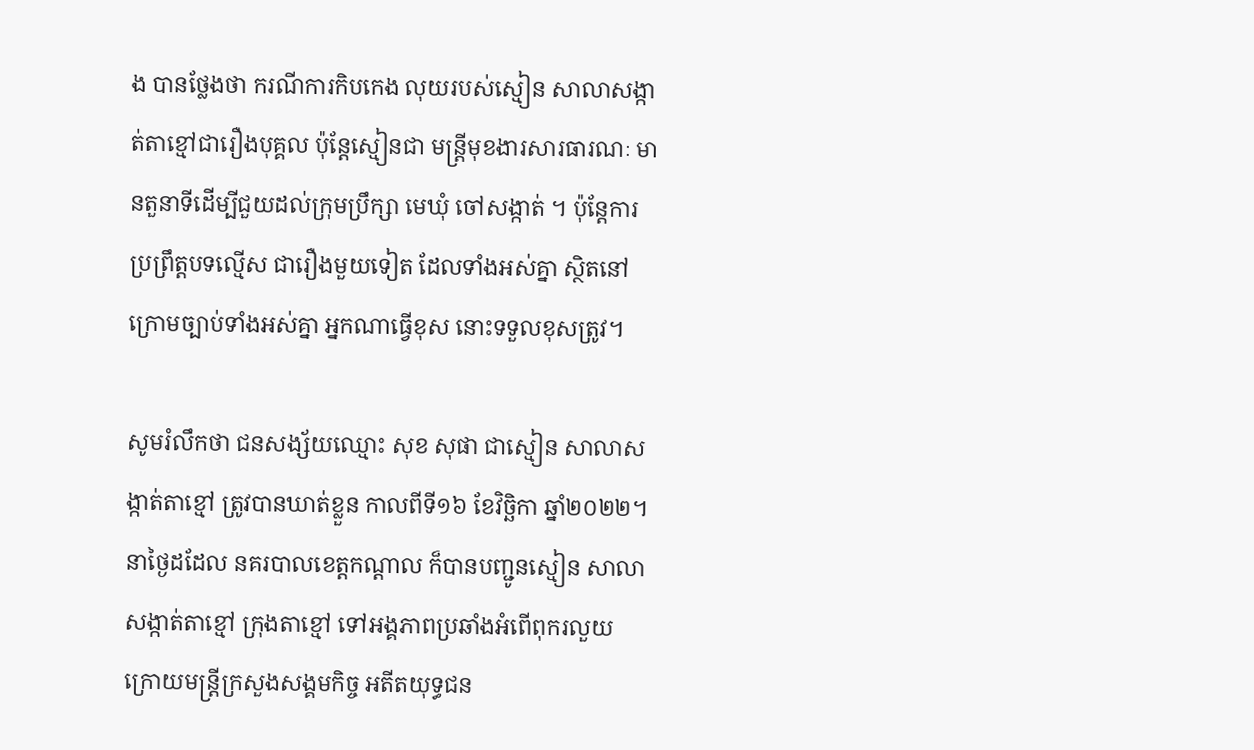ង បានថ្លែងថា ករណីការកិបកេង លុយរបស់ស្មៀន សាលាសង្កាត់តាខ្មៅជារឿងបុគ្គល ប៉ុន្ដែស្មៀនជា មន្ដ្រីមុខងារសារធារណៈ មានតួនាទីដើម្បីជួយដល់ក្រុមប្រឹក្សា មេឃុំ ចៅសង្កាត់ ។ ប៉ុន្ដែការប្រព្រឹត្តបទល្មើស ជារឿងមួយទៀត ដែលទាំងអស់គ្នា ស្ថិតនៅក្រោមច្បាប់ទាំងអស់គ្នា អ្នកណាធ្វើខុស នោះទទួលខុសត្រូវ។

សូមរំលឹកថា ជនសង្ស័យឈ្មោះ សុខ សុផា ជាស្មៀន សាលាសង្កាត់តាខ្មៅ ត្រូវបានឃាត់ខ្លួន កាលពីទី១៦ ខែវិច្ឆិកា ឆ្នាំ២០២២។ នាថ្ងៃដដែល នគរបាលខេត្តកណ្តាល ក៏បានបញ្ជូនស្មៀន សាលាសង្កាត់តាខ្មៅ ក្រុងតាខ្មៅ ទៅអង្គភាពប្រឆាំងអំពើពុករលួយ ក្រោយមន្រ្តីក្រសួងសង្គមកិច្ច អតីតយុទ្ធជន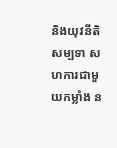និងយុវនីតិសម្បទា សហការជាមួយកម្លាំង ន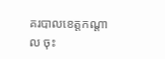គរបាលខេត្តកណ្ដាល ចុះ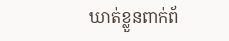ឃាត់ខ្លួនពាក់ព័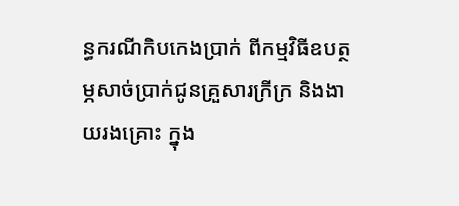ន្ធករណីកិបកេងប្រាក់ ពីកម្មវិធីឧបត្ថម្ភសាច់ប្រាក់ជូនគ្រួសារក្រីក្រ និងងាយរងគ្រោះ ក្នុង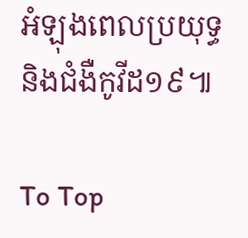អំឡុងពេលប្រយុទ្ធ និងជំងឺកូវីដ១៩៕

To Top